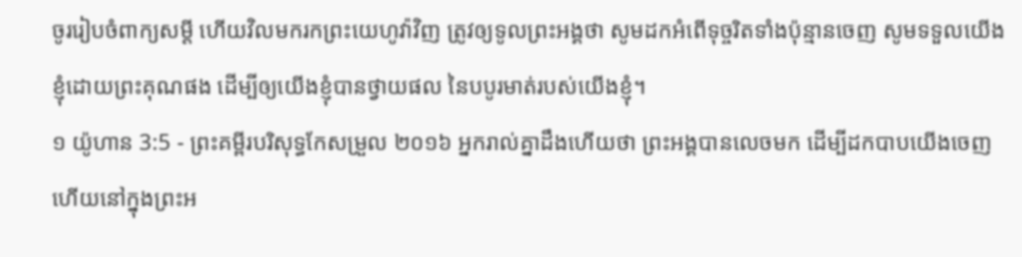ចូររៀបចំពាក្យសម្ដី ហើយវិលមករកព្រះយេហូវ៉ាវិញ ត្រូវឲ្យទូលព្រះអង្គថា សូមដកអំពើទុច្ចរិតទាំងប៉ុន្មានចេញ សូមទទួលយើងខ្ញុំដោយព្រះគុណផង ដើម្បីឲ្យយើងខ្ញុំបានថ្វាយផល នៃបបូរមាត់របស់យើងខ្ញុំ។
១ យ៉ូហាន 3:5 - ព្រះគម្ពីរបរិសុទ្ធកែសម្រួល ២០១៦ អ្នករាល់គ្នាដឹងហើយថា ព្រះអង្គបានលេចមក ដើម្បីដកបាបយើងចេញ ហើយនៅក្នុងព្រះអ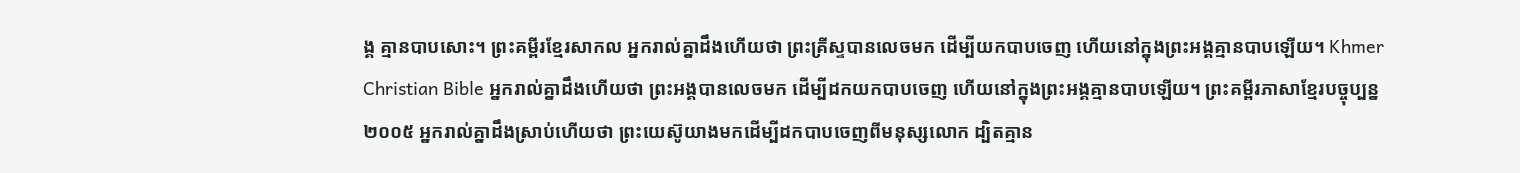ង្គ គ្មានបាបសោះ។ ព្រះគម្ពីរខ្មែរសាកល អ្នករាល់គ្នាដឹងហើយថា ព្រះគ្រីស្ទបានលេចមក ដើម្បីយកបាបចេញ ហើយនៅក្នុងព្រះអង្គគ្មានបាបឡើយ។ Khmer Christian Bible អ្នករាល់គ្នាដឹងហើយថា ព្រះអង្គបានលេចមក ដើម្បីដកយកបាបចេញ ហើយនៅក្នុងព្រះអង្គគ្មានបាបឡើយ។ ព្រះគម្ពីរភាសាខ្មែរបច្ចុប្បន្ន ២០០៥ អ្នករាល់គ្នាដឹងស្រាប់ហើយថា ព្រះយេស៊ូយាងមកដើម្បីដកបាបចេញពីមនុស្សលោក ដ្បិតគ្មាន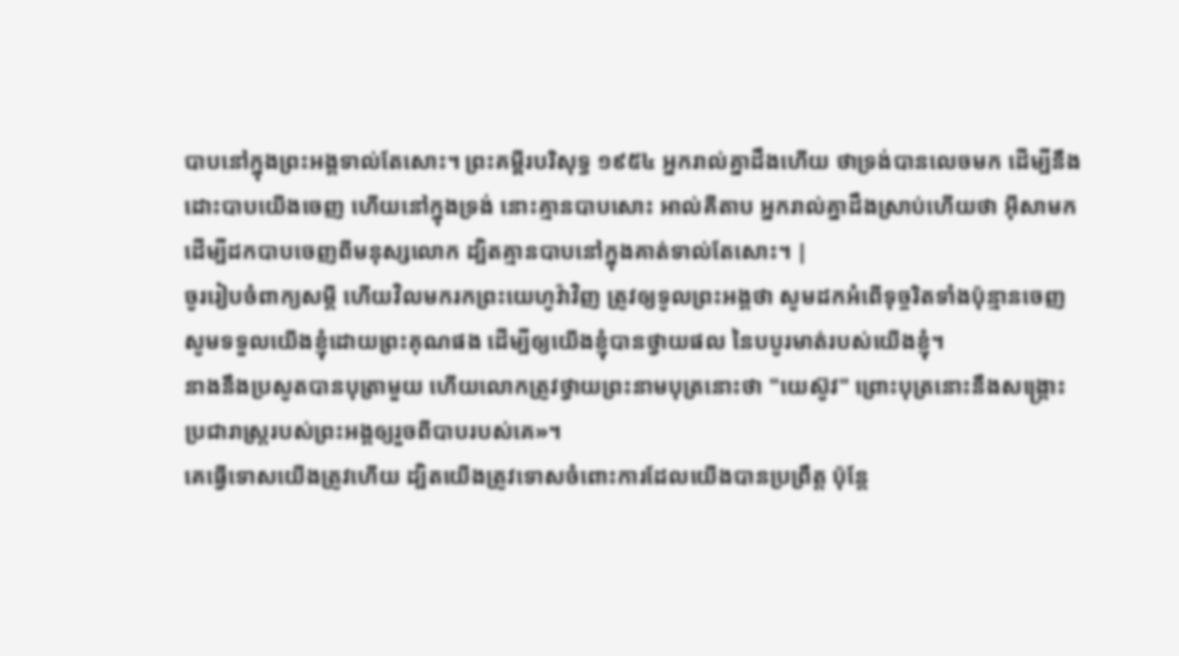បាបនៅក្នុងព្រះអង្គទាល់តែសោះ។ ព្រះគម្ពីរបរិសុទ្ធ ១៩៥៤ អ្នករាល់គ្នាដឹងហើយ ថាទ្រង់បានលេចមក ដើម្បីនឹងដោះបាបយើងចេញ ហើយនៅក្នុងទ្រង់ នោះគ្មានបាបសោះ អាល់គីតាប អ្នករាល់គ្នាដឹងស្រាប់ហើយថា អ៊ីសាមកដើម្បីដកបាបចេញពីមនុស្សលោក ដ្បិតគ្មានបាបនៅក្នុងគាត់ទាល់តែសោះ។ |
ចូររៀបចំពាក្យសម្ដី ហើយវិលមករកព្រះយេហូវ៉ាវិញ ត្រូវឲ្យទូលព្រះអង្គថា សូមដកអំពើទុច្ចរិតទាំងប៉ុន្មានចេញ សូមទទួលយើងខ្ញុំដោយព្រះគុណផង ដើម្បីឲ្យយើងខ្ញុំបានថ្វាយផល នៃបបូរមាត់របស់យើងខ្ញុំ។
នាងនឹងប្រសូតបានបុត្រាមួយ ហើយលោកត្រូវថ្វាយព្រះនាមបុត្រនោះថា "យេស៊ូវ" ព្រោះបុត្រនោះនឹងសង្គ្រោះប្រជារាស្ត្ររបស់ព្រះអង្គឲ្យរួចពីបាបរបស់គេ»។
គេធ្វើទោសយើងត្រូវហើយ ដ្បិតយើងត្រូវទោសចំពោះការដែលយើងបានប្រព្រឹត្ត ប៉ុន្តែ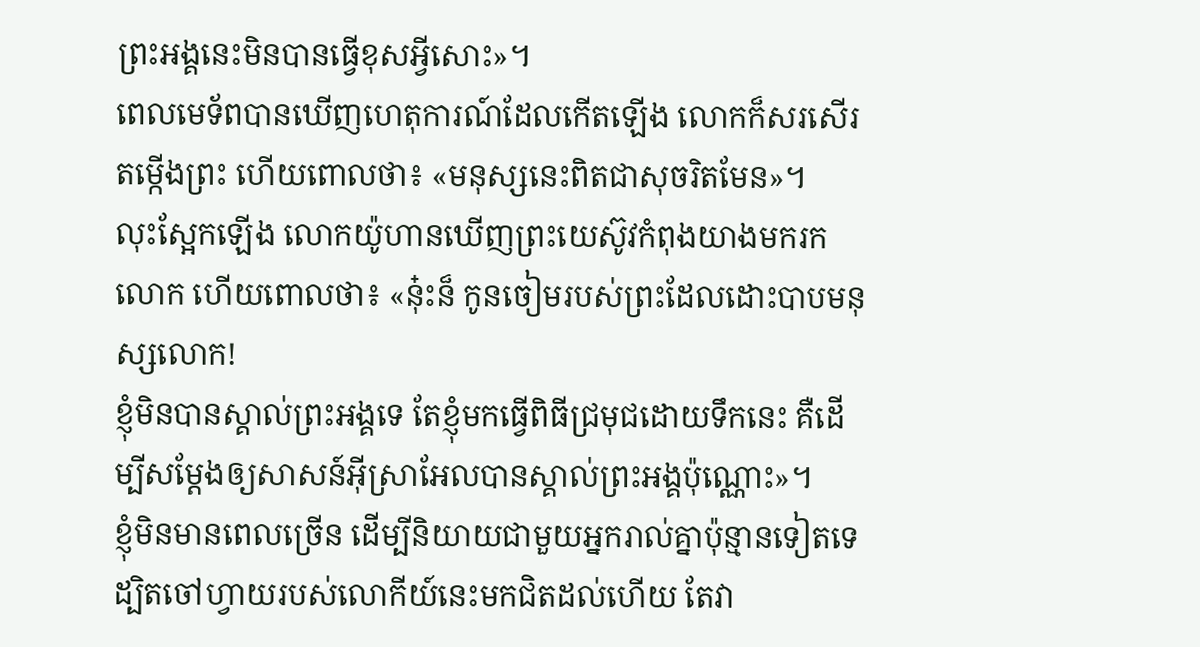ព្រះអង្គនេះមិនបានធ្វើខុសអ្វីសោះ»។
ពេលមេទ័ពបានឃើញហេតុការណ៍ដែលកើតឡើង លោកក៏សរសើរតម្កើងព្រះ ហើយពោលថា៖ «មនុស្សនេះពិតជាសុចរិតមែន»។
លុះស្អែកឡើង លោកយ៉ូហានឃើញព្រះយេស៊ូវកំពុងយាងមករកលោក ហើយពោលថា៖ «ន៎ុះន៏ កូនចៀមរបស់ព្រះដែលដោះបាបមនុស្សលោក!
ខ្ញុំមិនបានស្គាល់ព្រះអង្គទេ តែខ្ញុំមកធ្វើពិធីជ្រមុជដោយទឹកនេះ គឺដើម្បីសម្តែងឲ្យសាសន៍អ៊ីស្រាអែលបានស្គាល់ព្រះអង្គប៉ុណ្ណោះ»។
ខ្ញុំមិនមានពេលច្រើន ដើម្បីនិយាយជាមួយអ្នករាល់គ្នាប៉ុន្មានទៀតទេ ដ្បិតចៅហ្វាយរបស់លោកីយ៍នេះមកជិតដល់ហើយ តែវា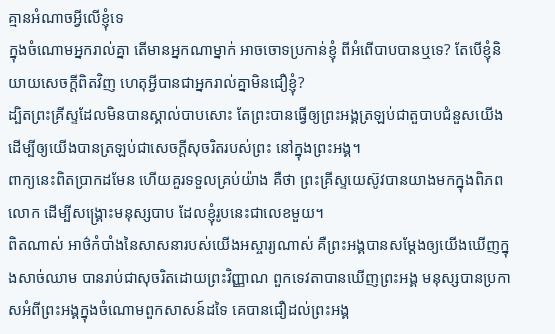គ្មានអំណាចអ្វីលើខ្ញុំទេ
ក្នុងចំណោមអ្នករាល់គ្នា តើមានអ្នកណាម្នាក់ អាចចោទប្រកាន់ខ្ញុំ ពីអំពើបាបបានឬទេ? តែបើខ្ញុំនិយាយសេចក្តីពិតវិញ ហេតុអ្វីបានជាអ្នករាល់គ្នាមិនជឿខ្ញុំ?
ដ្បិតព្រះគ្រីស្ទដែលមិនបានស្គាល់បាបសោះ តែព្រះបានធ្វើឲ្យព្រះអង្គត្រឡប់ជាតួបាបជំនួសយើង ដើម្បីឲ្យយើងបានត្រឡប់ជាសេចក្តីសុចរិតរបស់ព្រះ នៅក្នុងព្រះអង្គ។
ពាក្យនេះពិតប្រាកដមែន ហើយគួរទទួលគ្រប់យ៉ាង គឺថា ព្រះគ្រីស្ទយេស៊ូវបានយាងមកក្នុងពិភពលោក ដើម្បីសង្គ្រោះមនុស្សបាប ដែលខ្ញុំរូបនេះជាលេខមួយ។
ពិតណាស់ អាថ៌កំបាំងនៃសាសនារបស់យើងអស្ចារ្យណាស់ គឺព្រះអង្គបានសម្ដែងឲ្យយើងឃើញក្នុងសាច់ឈាម បានរាប់ជាសុចរិតដោយព្រះវិញ្ញាណ ពួកទេវតាបានឃើញព្រះអង្គ មនុស្សបានប្រកាសអំពីព្រះអង្គក្នុងចំណោមពួកសាសន៍ដទៃ គេបានជឿដល់ព្រះអង្គ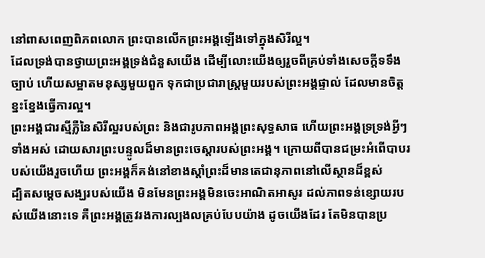នៅពាសពេញពិភពលោក ព្រះបានលើកព្រះអង្គឡើងទៅក្នុងសិរីល្អ។
ដែលទ្រង់បានថ្វាយព្រះអង្គទ្រង់ជំនួសយើង ដើម្បីលោះយើងឲ្យរួចពីគ្រប់ទាំងសេចក្ដីទទឹងច្បាប់ ហើយសម្អាតមនុស្សមួយពួក ទុកជាប្រជារាស្ត្រមួយរបស់ព្រះអង្គផ្ទាល់ ដែលមានចិត្តខ្នះខ្នែងធ្វើការល្អ។
ព្រះអង្គជារស្មីភ្លឺនៃសិរីល្អរបស់ព្រះ និងជារូបភាពអង្គព្រះសុទ្ធសាធ ហើយព្រះអង្គទ្រទ្រង់អ្វីៗទាំងអស់ ដោយសារព្រះបន្ទូលដ៏មានព្រះចេស្តារបស់ព្រះអង្គ។ ក្រោយពីបានជម្រះអំពើបាបរបស់យើងរួចហើយ ព្រះអង្គក៏គង់នៅខាងស្តាំព្រះដ៏មានតេជានុភាពនៅលើស្ថានដ៏ខ្ពស់
ដ្បិតសម្តេចសង្ឃរបស់យើង មិនមែនព្រះអង្គមិនចេះអាណិតអាសូរ ដល់ភាពទន់ខ្សោយរបស់យើងនោះទេ គឺព្រះអង្គត្រូវរងការល្បងលគ្រប់បែបយ៉ាង ដូចយើងដែរ តែមិនបានប្រ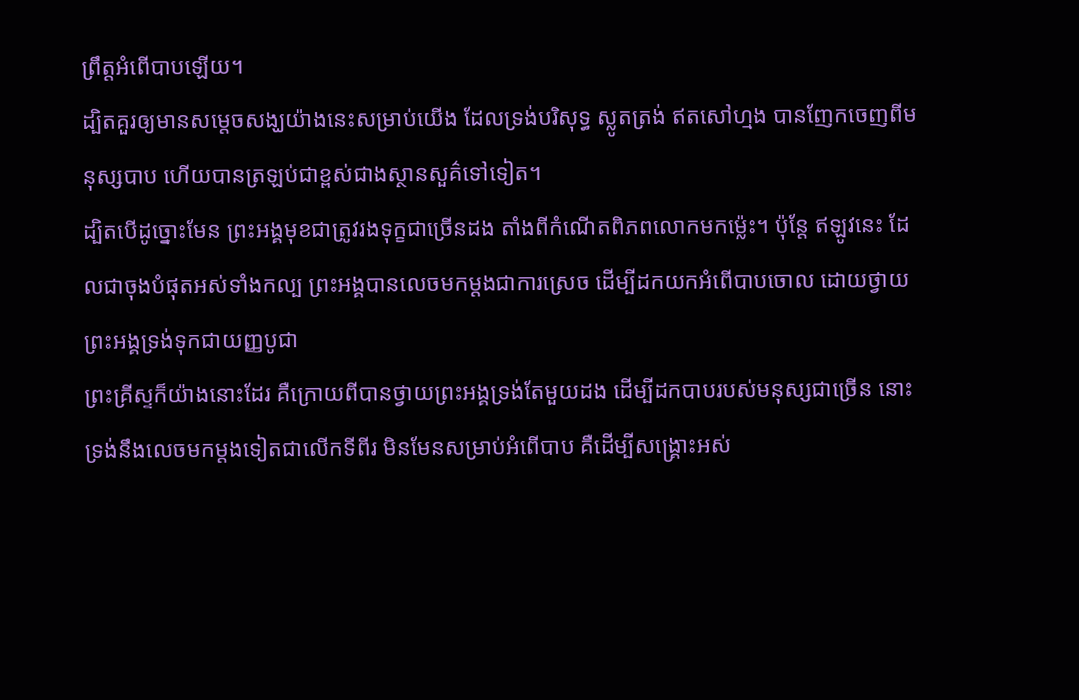ព្រឹត្តអំពើបាបឡើយ។
ដ្បិតគួរឲ្យមានសម្តេចសង្ឃយ៉ាងនេះសម្រាប់យើង ដែលទ្រង់បរិសុទ្ធ ស្លូតត្រង់ ឥតសៅហ្មង បានញែកចេញពីមនុស្សបាប ហើយបានត្រឡប់ជាខ្ពស់ជាងស្ថានសួគ៌ទៅទៀត។
ដ្បិតបើដូច្នោះមែន ព្រះអង្គមុខជាត្រូវរងទុក្ខជាច្រើនដង តាំងពីកំណើតពិភពលោកមកម្ល៉េះ។ ប៉ុន្ដែ ឥឡូវនេះ ដែលជាចុងបំផុតអស់ទាំងកល្ប ព្រះអង្គបានលេចមកម្ដងជាការស្រេច ដើម្បីដកយកអំពើបាបចោល ដោយថ្វាយព្រះអង្គទ្រង់ទុកជាយញ្ញបូជា
ព្រះគ្រីស្ទក៏យ៉ាងនោះដែរ គឺក្រោយពីបានថ្វាយព្រះអង្គទ្រង់តែមួយដង ដើម្បីដកបាបរបស់មនុស្សជាច្រើន នោះទ្រង់នឹងលេចមកម្ដងទៀតជាលើកទីពីរ មិនមែនសម្រាប់អំពើបាប គឺដើម្បីសង្គ្រោះអស់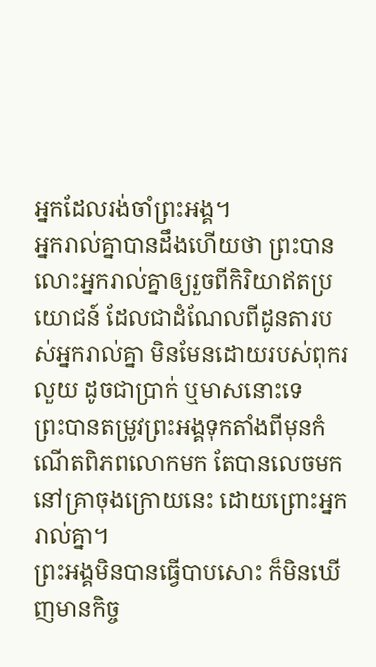អ្នកដែលរង់ចាំព្រះអង្គ។
អ្នករាល់គ្នាបានដឹងហើយថា ព្រះបានលោះអ្នករាល់គ្នាឲ្យរួចពីកិរិយាឥតប្រយោជន៍ ដែលជាដំណែលពីដូនតារបស់អ្នករាល់គ្នា មិនមែនដោយរបស់ពុករលួយ ដូចជាប្រាក់ ឬមាសនោះទេ
ព្រះបានតម្រូវព្រះអង្គទុកតាំងពីមុនកំណើតពិភពលោកមក តែបានលេចមកនៅគ្រាចុងក្រោយនេះ ដោយព្រោះអ្នករាល់គ្នា។
ព្រះអង្គមិនបានធ្វើបាបសោះ ក៏មិនឃើញមានកិច្ច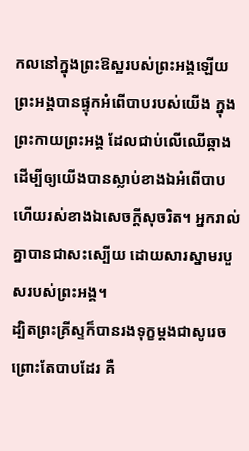កលនៅក្នុងព្រះឱស្ឋរបស់ព្រះអង្គឡើយ
ព្រះអង្គបានផ្ទុកអំពើបាបរបស់យើង ក្នុងព្រះកាយព្រះអង្គ ដែលជាប់លើឈើឆ្កាង ដើម្បីឲ្យយើងបានស្លាប់ខាងឯអំពើបាប ហើយរស់ខាងឯសេចក្តីសុចរិត។ អ្នករាល់គ្នាបានជាសះស្បើយ ដោយសារស្នាមរបួសរបស់ព្រះអង្គ។
ដ្បិតព្រះគ្រីស្ទក៏បានរងទុក្ខម្តងជាសូរេច ព្រោះតែបាបដែរ គឺ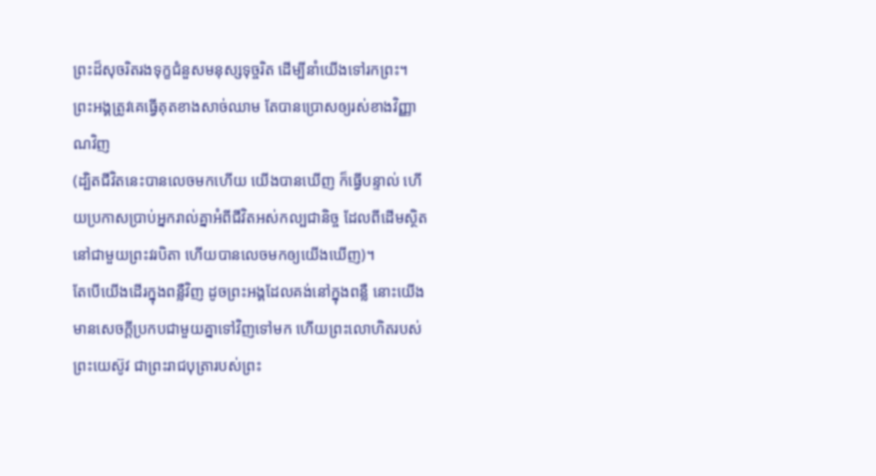ព្រះដ៏សុចរិតរងទុក្ខជំនួសមនុស្សទុច្ចរិត ដើម្បីនាំយើងទៅរកព្រះ។ ព្រះអង្គត្រូវគេធ្វើគុតខាងសាច់ឈាម តែបានប្រោសឲ្យរស់ខាងវិញ្ញាណវិញ
(ដ្បិតជីវិតនេះបានលេចមកហើយ យើងបានឃើញ ក៏ធ្វើបន្ទាល់ ហើយប្រកាសប្រាប់អ្នករាល់គ្នាអំពីជីវិតអស់កល្បជានិច្ច ដែលពីដើមស្ថិតនៅជាមួយព្រះវរបិតា ហើយបានលេចមកឲ្យយើងឃើញ)។
តែបើយើងដើរក្នុងពន្លឺវិញ ដូចព្រះអង្គដែលគង់នៅក្នុងពន្លឺ នោះយើងមានសេចក្ដីប្រកបជាមួយគ្នាទៅវិញទៅមក ហើយព្រះលោហិតរបស់ព្រះយេស៊ូវ ជាព្រះរាជបុត្រារបស់ព្រះ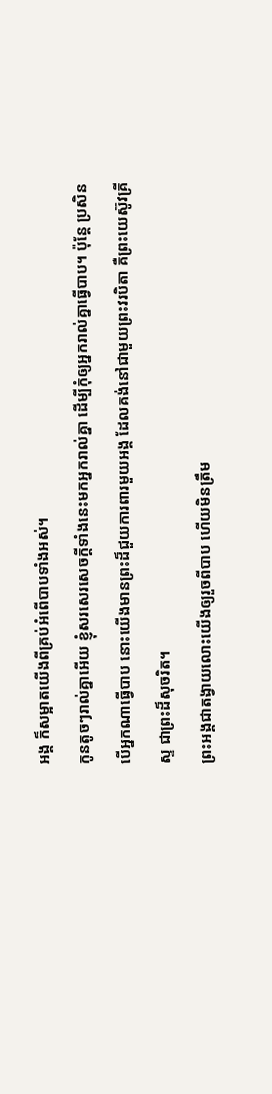អង្គ ក៏សម្អាតយើងពីគ្រប់អំពើបាបទាំងអស់។
កូនតូចៗរាល់គ្នាអើយ ខ្ញុំសរសេរសេចក្ដីទាំងនេះមកអ្នករាល់គ្នា ដើម្បីកុំឲ្យអ្នករាល់គ្នាធ្វើបាប។ ប៉ុន្ដែ ប្រសិនបើអ្នកណាធ្វើបាប នោះយើងមានព្រះដ៏ជួយការពារមួយអង្គ ដែលគង់នៅជាមួយព្រះវរបិតា គឺព្រះយេស៊ូវគ្រីស្ទ ជាព្រះដ៏សុចរិត។
ព្រះអង្គជាតង្វាយលោះយើងឲ្យរួចពីបាប ហើយមិនត្រឹម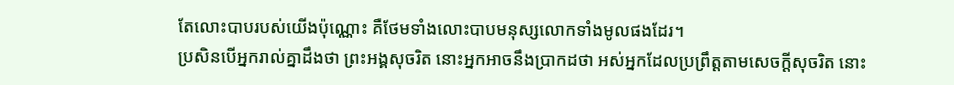តែលោះបាបរបស់យើងប៉ុណ្ណោះ គឺថែមទាំងលោះបាបមនុស្សលោកទាំងមូលផងដែរ។
ប្រសិនបើអ្នករាល់គ្នាដឹងថា ព្រះអង្គសុចរិត នោះអ្នកអាចនឹងប្រាកដថា អស់អ្នកដែលប្រព្រឹត្តតាមសេចក្ដីសុចរិត នោះ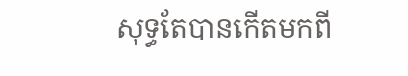សុទ្ធតែបានកើតមកពី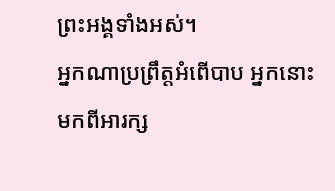ព្រះអង្គទាំងអស់។
អ្នកណាប្រព្រឹត្តអំពើបាប អ្នកនោះមកពីអារក្ស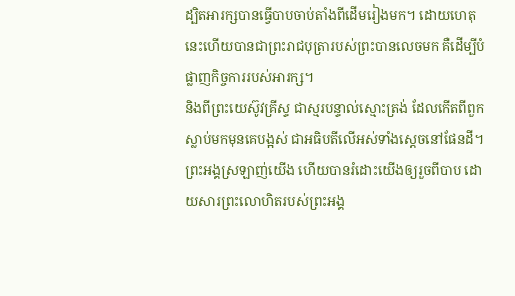ដ្បិតអារក្សបានធ្វើបាបចាប់តាំងពីដើមរៀងមក។ ដោយហេតុនេះហើយបានជាព្រះរាជបុត្រារបស់ព្រះបានលេចមក គឺដើម្បីបំផ្លាញកិច្ចការរបស់អារក្ស។
និងពីព្រះយេស៊ូវគ្រីស្ទ ជាស្មរបន្ទាល់ស្មោះត្រង់ ដែលកើតពីពួកស្លាប់មកមុនគេបង្អស់ ជាអធិបតីលើអស់ទាំងស្តេចនៅផែនដី។ ព្រះអង្គស្រឡាញ់យើង ហើយបានរំដោះយើងឲ្យរួចពីបាប ដោយសារព្រះលោហិតរបស់ព្រះអង្គ